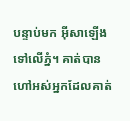បន្ទាប់មក អ៊ីសាឡើងទៅលើភ្នំ។ គាត់បានហៅអស់អ្នកដែលគាត់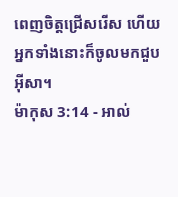ពេញចិត្តជ្រើសរើស ហើយអ្នកទាំងនោះក៏ចូលមកជួបអ៊ីសា។
ម៉ាកុស 3:14 - អាល់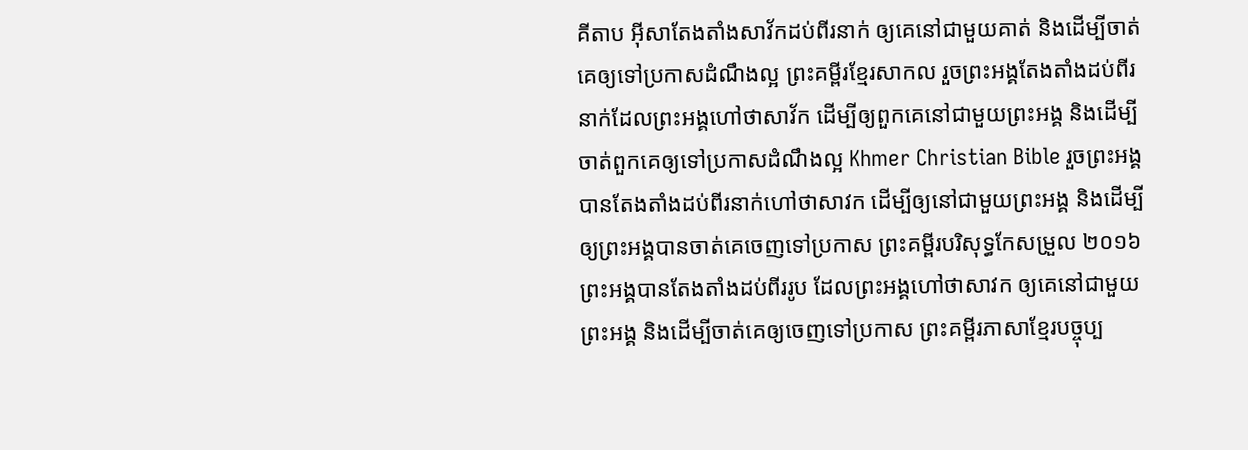គីតាប អ៊ីសាតែងតាំងសាវ័កដប់ពីរនាក់ ឲ្យគេនៅជាមួយគាត់ និងដើម្បីចាត់គេឲ្យទៅប្រកាសដំណឹងល្អ ព្រះគម្ពីរខ្មែរសាកល រួចព្រះអង្គតែងតាំងដប់ពីរនាក់ដែលព្រះអង្គហៅថាសាវ័ក ដើម្បីឲ្យពួកគេនៅជាមួយព្រះអង្គ និងដើម្បីចាត់ពួកគេឲ្យទៅប្រកាសដំណឹងល្អ Khmer Christian Bible រួចព្រះអង្គបានតែងតាំងដប់ពីរនាក់ហៅថាសាវក ដើម្បីឲ្យនៅជាមួយព្រះអង្គ និងដើម្បីឲ្យព្រះអង្គបានចាត់គេចេញទៅប្រកាស ព្រះគម្ពីរបរិសុទ្ធកែសម្រួល ២០១៦ ព្រះអង្គបានតែងតាំងដប់ពីររូប ដែលព្រះអង្គហៅថាសាវក ឲ្យគេនៅជាមួយព្រះអង្គ និងដើម្បីចាត់គេឲ្យចេញទៅប្រកាស ព្រះគម្ពីរភាសាខ្មែរបច្ចុប្ប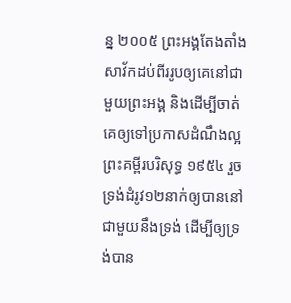ន្ន ២០០៥ ព្រះអង្គតែងតាំងសាវ័កដប់ពីររូបឲ្យគេនៅជាមួយព្រះអង្គ និងដើម្បីចាត់គេឲ្យទៅប្រកាសដំណឹងល្អ ព្រះគម្ពីរបរិសុទ្ធ ១៩៥៤ រួចទ្រង់ដំរូវ១២នាក់ឲ្យបាននៅជាមួយនឹងទ្រង់ ដើម្បីឲ្យទ្រង់បាន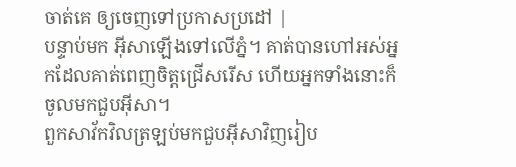ចាត់គេ ឲ្យចេញទៅប្រកាសប្រដៅ |
បន្ទាប់មក អ៊ីសាឡើងទៅលើភ្នំ។ គាត់បានហៅអស់អ្នកដែលគាត់ពេញចិត្តជ្រើសរើស ហើយអ្នកទាំងនោះក៏ចូលមកជួបអ៊ីសា។
ពួកសាវ័កវិលត្រឡប់មកជួបអ៊ីសាវិញរៀប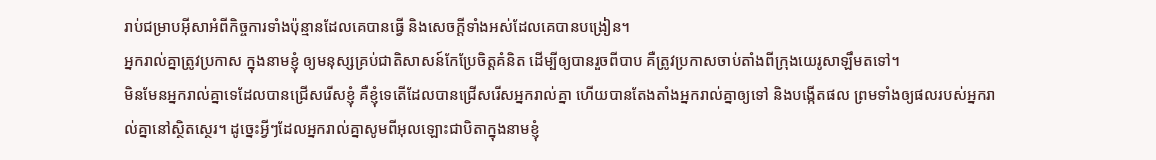រាប់ជម្រាបអ៊ីសាអំពីកិច្ចការទាំងប៉ុន្មានដែលគេបានធ្វើ និងសេចក្ដីទាំងអស់ដែលគេបានបង្រៀន។
អ្នករាល់គ្នាត្រូវប្រកាស ក្នុងនាមខ្ញុំ ឲ្យមនុស្សគ្រប់ជាតិសាសន៍កែប្រែចិត្ដគំនិត ដើម្បីឲ្យបានរួចពីបាប គឺត្រូវប្រកាសចាប់តាំងពីក្រុងយេរូសាឡឹមតទៅ។
មិនមែនអ្នករាល់គ្នាទេដែលបានជ្រើសរើសខ្ញុំ គឺខ្ញុំទេតើដែលបានជ្រើសរើសអ្នករាល់គ្នា ហើយបានតែងតាំងអ្នករាល់គ្នាឲ្យទៅ និងបង្កើតផល ព្រមទាំងឲ្យផលរបស់អ្នករាល់គ្នានៅស្ថិតស្ថេរ។ ដូច្នេះអ្វីៗដែលអ្នករាល់គ្នាសូមពីអុលឡោះជាបិតាក្នុងនាមខ្ញុំ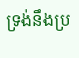ទ្រង់នឹងប្រ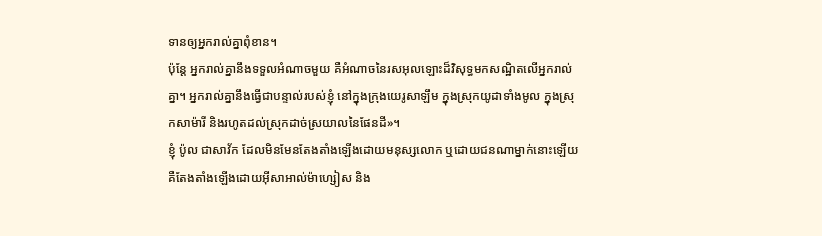ទានឲ្យអ្នករាល់គ្នាពុំខាន។
ប៉ុន្ដែ អ្នករាល់គ្នានឹងទទួលអំណាចមួយ គឺអំណាចនៃរសអុលឡោះដ៏វិសុទ្ធមកសណ្ឋិតលើអ្នករាល់គ្នា។ អ្នករាល់គ្នានឹងធ្វើជាបន្ទាល់របស់ខ្ញុំ នៅក្នុងក្រុងយេរូសាឡឹម ក្នុងស្រុកយូដាទាំងមូល ក្នុងស្រុកសាម៉ារី និងរហូតដល់ស្រុកដាច់ស្រយាលនៃផែនដី»។
ខ្ញុំ ប៉ូល ជាសាវ័ក ដែលមិនមែនតែងតាំងឡើងដោយមនុស្សលោក ឬដោយជនណាម្នាក់នោះឡើយ គឺតែងតាំងឡើងដោយអ៊ីសាអាល់ម៉ាហ្សៀស និង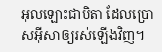អុលឡោះជាបិតា ដែលប្រោសអ៊ីសាឲ្យរស់ឡើងវិញ។